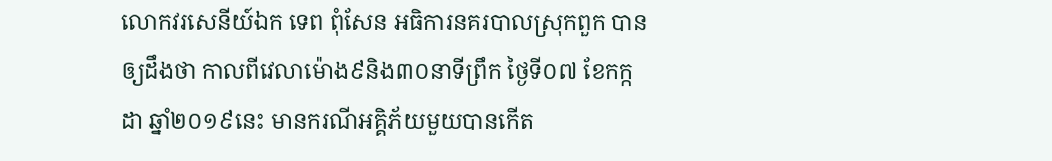លោកវរសេនីយ៍ឯក ទេព ពុំសែន អធិការនគរបាលស្រុកពួក បានឲ្យដឹងថា កាលពីវេលាម៉ោង៩និង៣០នាទីព្រឹក ថ្ងៃទី០៧ ខែកក្កដា ឆ្នាំ២០១៩នេះ មានករណីអគ្គិភ័យមួយបានកើត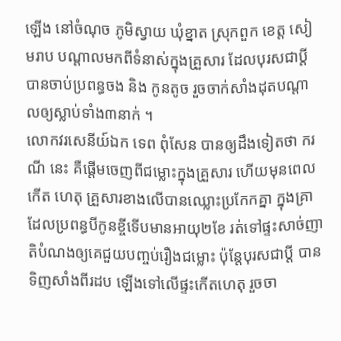ឡើង នៅចំណុច ភូមិស្វាយ ឃុំខ្នាត ស្រុកពួក ខេត្ត សៀមរាប បណ្ដាលមកពីទំនាស់ក្នុងគ្រួសារ ដែលបុរសជាប្តី បានចាប់ប្រពន្ធចង និង កូនតូច រួចចាក់សាំងដុតបណ្តាលឲ្យស្លាប់ទាំង៣នាក់ ។
លោកវរសេនីយ៍ឯក ទេព ពុំសែន បានឲ្យដឹងទៀតថា ករណី នេះ គឺផ្តើមចេញពីជម្លោះក្នុងគ្រួសារ ហើយមុនពេលកើត ហេតុ គ្រួសារខាងលើបានឈ្លោះប្រកែកគ្នា ក្នុងគ្រាដែលប្រពន្ធបីកូនខ្ចីទើបមានអាយុ២ខែ រត់ទៅផ្ទះសាច់ញាតិបំណងឲ្យគេជួយបញ្ចប់រឿងជម្លោះ ប៉ុន្តែបុរសជាប្តី បានទិញសាំងពីរដប ឡើងទៅលើផ្ទះកើតហេតុ រួចចា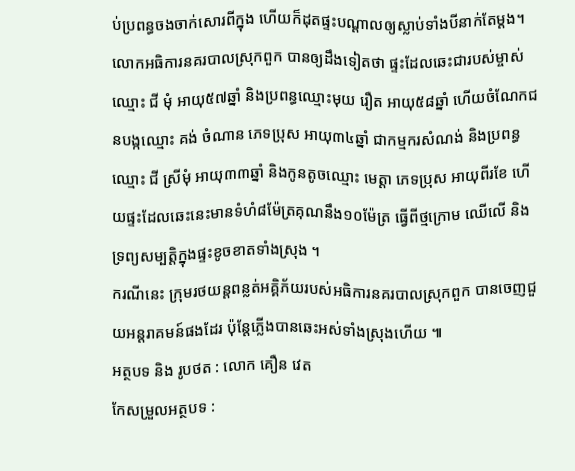ប់ប្រពន្ធចងចាក់សោរពីក្នុង ហើយក៏ដុតផ្ទះបណ្តាលឲ្យស្លាប់ទាំងបីនាក់តែម្តង។
លោកអធិការនគរបាលស្រុកពួក បានឲ្យដឹងទៀតថា ផ្ទះដែលឆេះជារបស់ម្ចាស់ឈ្មោះ ជី មុំ អាយុ៥៧ឆ្នាំ និងប្រពន្ធឈ្មោះមុយ រឿត អាយុ៥៨ឆ្នាំ ហើយចំណែកជនបង្កឈ្មោះ គង់ ចំណាន ភេទប្រុស អាយុ៣៤ឆ្នាំ ជាកម្មករសំណង់ និងប្រពន្ធឈ្មោះ ជី ស្រីមុំ អាយុ៣៣ឆ្នាំ និងកូនតូចឈ្មោះ មេត្តា ភេទប្រុស អាយុពីរខែ ហើយផ្ទះដែលឆេះនេះមានទំហំ៨ម៉ែត្រគុណនឹង១០ម៉ែត្រ ធ្វើពីថ្មក្រោម ឈើលើ និង ទ្រព្យសម្បត្តិក្នុងផ្ទះខូចខាតទាំងស្រុង ។
ករណីនេះ ក្រុមរថយន្តពន្លត់អគ្គិភ័យរបស់អធិការនគរបាលស្រុកពួក បានចេញជួយអន្តរាគមន៍ផងដែរ ប៉ុន្តែភ្លើងបានឆេះអស់ទាំងស្រុងហើយ ៕
អត្ថបទ និង រូបថត : លោក គឿន វេត
កែសម្រួលអត្ថបទ :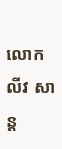លោក លីវ សាន្ត